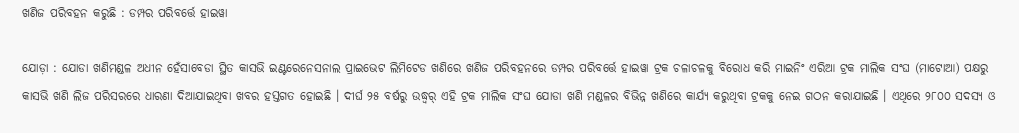ଖଣିଜ ପରିବହନ କରୁଛି : ଡମ୍ପର ପରିବର୍ତ୍ତେ ହାଇୱା

ଯୋଡ଼ା : ଯୋଡା ଖଣିମଣ୍ଡଳ ଅଧୀନ ହେଁସାବେଡା ସ୍ଥିତ କାସଭି ଇଣ୍ଟରେନେସନାଲ ପ୍ରାଇଭେଟ ଲିମିଟେଡ ଖଣିରେ ଖଣିଜ ପରିବହନରେ ଡମ୍ପର ପରିବର୍ତ୍ତେ ହାଇୱା ଟ୍ରକ ଚଳାଚଳକୁ ବିରୋଧ କରି ମାଇନିଂ ଏରିଆ ଟ୍ରକ ମାଲିକ ସଂଘ (ମାଟୋଆ) ପକ୍ଷରୁ କାସଭି ଖଣି ଲିଜ ପରିସରରେ ଧାରଣା ଦିଆଯାଇଥିବା ଖବର ହସ୍ତଗତ ହୋଇଛି । ଦୀର୍ଘ ୨୫ ବର୍ଷରୁ ଉଦ୍ଧ୍ୱର୍ ଏହି ଟ୍ରକ ମାଲିକ ସଂଘ ଯୋଡା ଖଣି ମଣ୍ଡଳର ବିଭିନ୍ନ ଖଣିରେ କାର୍ଯ୍ୟ କରୁଥିବା ଟ୍ରକକୁ ନେଇ ଗଠନ କରାଯାଇଛି । ଏଥିରେ ୨୮୦୦ ସଦସ୍ୟ ଓ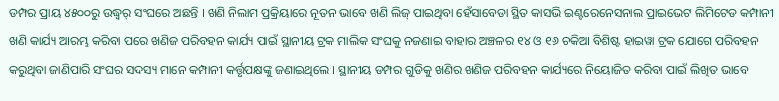ଡମ୍ପର ପ୍ରାୟ ୪୫୦୦ରୁ ଉଦ୍ଧ୍ୱର୍ ସଂଘରେ ଅଛନ୍ତି । ଖଣି ନିଲାମ ପ୍ରକ୍ରିୟାରେ ନୂତନ ଭାବେ ଖଣି ଲିଜ୍ ପାଇଥିବା ହେଁସାବେଡା ସ୍ଥିତ କାସଭି ଇଣ୍ଟରେନେସନାଲ ପ୍ରାଇଭେଟ ଲିମିଟେଡ କମ୍ପାନୀ ଖଣି କାର୍ଯ୍ୟ ଆରମ୍ଭ କରିବା ପରେ ଖଣିଜ ପରିବହନ କାର୍ଯ୍ୟ ପାଇଁ ସ୍ଥାନୀୟ ଟ୍ରକ ମାଲିକ ସଂଘକୁ ନଜଣାଇ ବାହାର ଅଞ୍ଚଳର ୧୪ ଓ ୧୬ ଚକିଆ ବିଶିଷ୍ଟ ହାଇୱା ଟ୍ରକ ଯୋଗେ ପରିବହନ କରୁଥିବା ଜାଣିପାରି ସଂଘର ସଦସ୍ୟ ମାନେ କମ୍ପାନୀ କର୍ତ୍ତୃପକ୍ଷଙ୍କୁ ଜଣାଇଥିଲେ । ସ୍ଥାନୀୟ ଡମ୍ପର ଗୁଡିକୁ ଖଣିର ଖଣିଜ ପରିବହନ କାର୍ଯ୍ୟରେ ନିୟୋଜିତ କରିବା ପାଇଁ ଲିଖିତ ଭାବେ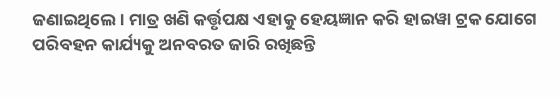ଜଣାଇଥିଲେ । ମାତ୍ର ଖଣି କର୍ତ୍ତୃପକ୍ଷ ଏହାକୁ ହେୟଜ୍ଞାନ କରି ହାଇୱା ଟ୍ରକ ଯୋଗେ ପରିବହନ କାର୍ଯ୍ୟକୁ ଅନବରତ ଜାରି ରଖିଛନ୍ତି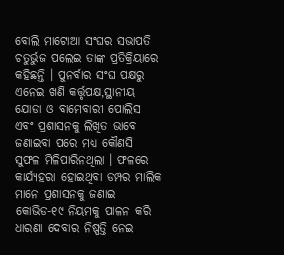ବୋଲି ମାଟୋଆ ସଂଘର ସଭାପତି ଚତୁର୍ଭୁଜ ପଲେଇ ତାଙ୍କ ପ୍ରତିକ୍ରିୟାରେ କହିଛନ୍ତି । ପୁନର୍ବାର ସଂଘ ପକ୍ଷରୁ ଏନେଇ ଖଣି କର୍ତ୍ତୃପକ୍ଷ,ସ୍ଥାନୀୟ ଯୋଡା ଓ ବାମେବାରୀ ପୋଲିସ ଏବଂ ପ୍ରଶାସନକୁ ଲିଖିତ ଭାବେ ଜଣାଇବା ପରେ ମଧ୍ୟ କୌଣସି ସୁଫଳ ମିଳିପାରିନଥିଲା । ଫଳରେ କାର୍ଯ୍ୟହରା ହୋଇଥିବା ଡମ୍ପର ମାଲିକ ମାନେ ପ୍ରଶାସନକୁ ଜଣାଇ କୋଭିଡ-୧୯ ନିୟମକୁ ପାଳନ କରି ଧାରଣା ଦେବାର ନିଷ୍ପତ୍ତି ନେଇ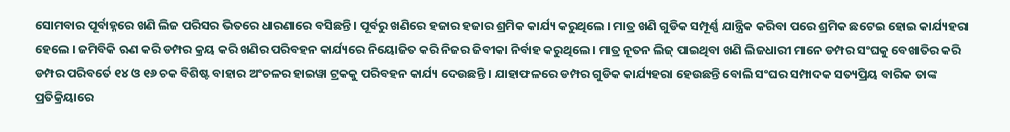ସୋମବାର ପୂର୍ବାହ୍ନରେ ଖଣି ଲିଜ ପରିସର ଭିତରେ ଧାରଣାରେ ବସିଛନ୍ତି । ପୂର୍ବରୁ ଖଣିରେ ହଜାର ହଜାର ଶ୍ରମିକ କାର୍ଯ୍ୟ କରୁଥିଲେ । ମାତ୍ର ଖଣି ଗୁଡିକ ସମ୍ପୂର୍ଣ୍ଣ ଯାନ୍ତ୍ରିକ କରିବା ପରେ ଶ୍ରମିକ ଛଟେଇ ହୋଇ କାର୍ଯ୍ୟହରା ହେଲେ । ଜମିବିକି ଋଣ କରି ଡମ୍ପର କ୍ରୟ କରି ଖଣିର ପରିବହନ କାର୍ଯ୍ୟରେ ନିୟୋଜିତ କରି ନିଜର ଜିବୀକା ନିର୍ବାହ କରୁଥିଲେ । ମାତ୍ର ନୂତନ ଲିଜ୍ ପାଇଥିବା ଖଣି ଲିଜଧାରୀ ମାନେ ଡମ୍ପର ସଂଘକୁ ବେଖାତିର କରି ଡମ୍ପର ପରିବର୍ତେ ୧୪ ଓ ୧୬ ଚକ ବିଶିଷ୍ଟ ବାହାର ଅଂଚଳର ହାଇୱା ଟ୍ରକକୁ ପରିବହନ କାର୍ଯ୍ୟ ଦେଉଛନ୍ତି । ଯାହାଫଳରେ ଡମ୍ପର ଗୁଡିକ କାର୍ଯ୍ୟହରା ହେଉଛନ୍ତି ବୋଲି ସଂଘର ସମ୍ପାଦକ ସତ୍ୟପ୍ରିୟ ବାରିକ ତାଙ୍କ ପ୍ରତିକ୍ରିୟାରେ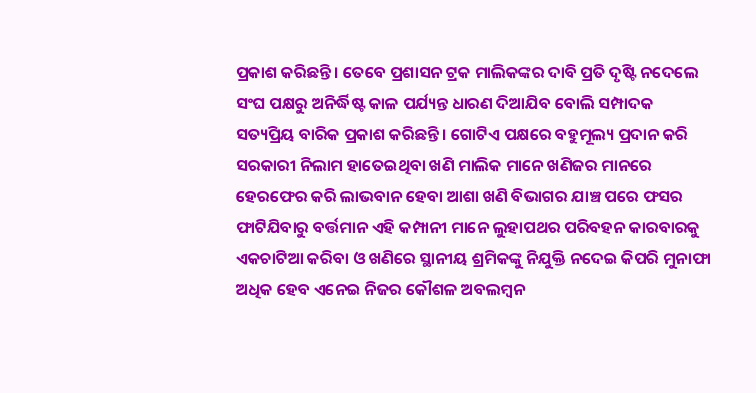ପ୍ରକାଶ କରିଛନ୍ତି । ତେବେ ପ୍ରଶାସନ ଟ୍ରକ ମାଲିକଙ୍କର ଦାବି ପ୍ରତି ଦୃଷ୍ଟି ନଦେଲେ ସଂଘ ପକ୍ଷରୁ ଅନିର୍ଦ୍ଧିଷ୍ଟ କାଳ ପର୍ଯ୍ୟନ୍ତ ଧାରଣ ଦିଆଯିବ ବୋଲି ସମ୍ପାଦକ ସତ୍ୟପ୍ରିୟ ବାରିକ ପ୍ରକାଶ କରିଛନ୍ତି । ଗୋଟିଏ ପକ୍ଷରେ ବହୁମୂଲ୍ୟ ପ୍ରଦାନ କରି ସରକାରୀ ନିଲାମ ହାତେଇଥିବା ଖଣି ମାଲିକ ମାନେ ଖଣିଜର ମାନରେ ହେରଫେର କରି ଲାଭବାନ ହେବା ଆଶା ଖଣି ବିଭାଗର ଯାଞ୍ଚ ପରେ ଫସର ଫାଟିଯିବାରୁ ବର୍ତ୍ତମାନ ଏହି କମ୍ପାନୀ ମାନେ ଲୁହାପଥର ପରିବହନ କାରବାରକୁ ଏକଚାଟିଆ କରିବା ଓ ଖଣିରେ ସ୍ଥାନୀୟ ଶ୍ରମିକଙ୍କୁ ନିଯୁକ୍ତି ନଦେଇ କିପରି ମୁନାଫା ଅଧିକ ହେବ ଏନେଇ ନିଜର କୌଶଳ ଅବଲମ୍ବନ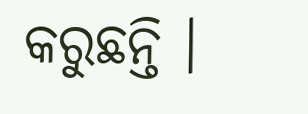କରୁଛନ୍ତି ।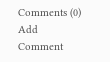Comments (0)
Add Comment